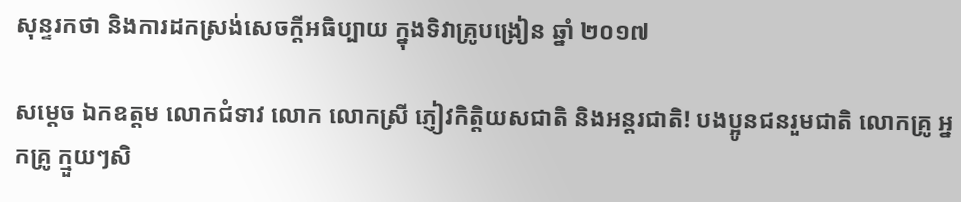សុន្ទរកថា និងការដកស្រង់សេចក្តីអធិប្បាយ ក្នុងទិវាគ្រូបង្រៀន ឆ្នាំ ២០១៧

សម្តេច ឯកឧត្តម លោកជំទាវ លោក លោកស្រី ភ្ញៀវកិត្តិយសជាតិ និងអន្តរជាតិ! បងប្អូនជនរួមជាតិ លោកគ្រូ អ្នកគ្រូ ក្មួយៗសិ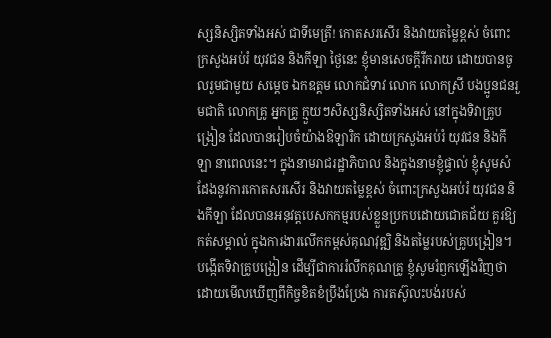ស្សនិស្សិតទាំងអស់ ជាទីមេត្រី! កោតសរសើរ និងវាយតម្លៃខ្ពស់ ចំពោះក្រសួងអប់រំ យុវជន និងកីឡា ថ្ងៃនេះ ខ្ញុំមានសេចក្តីរីករាយ ដោយបានចូលរួមជាមួយ សម្តេច ឯកឧត្តម លោកជំទាវ លោក លោកស្រី បងប្អូនជនរួមជាតិ លោកគ្រូ អ្នកគ្រូ ក្មួយៗសិស្សនិស្សិតទាំងអស់ នៅក្នុងទិវាគ្រូបង្រៀន ដែលបានរៀបចំយ៉ាងឱឡារិក ដោយក្រសួងអប់រំ យុវជន និងកីឡា នាពេលនេះ។ ក្នុងនាមរាជរដ្ឋាភិបាល និងក្នុងនាមខ្ញុំផ្ទាល់ ខ្ញុំសូមសំដែងនូវការកោតសរសើរ និងវាយតម្លៃខ្ពស់ ចំពោះក្រសួងអប់រំ យុវជន និងកីឡា ដែលបានអនុវត្តបេសកកម្មរបស់ខ្លួនប្រកបដោយជោគជ័យ គួរឱ្យកត់សម្គាល់ ក្នុងការងារលើកកម្ពស់គុណវុឌ្ឍិ និងតម្លៃរបស់គ្រូបង្រៀន។ បង្កើតទិវាគ្រូបង្រៀន ដើម្បីជាការរំលឹកគុណគ្រូ ខ្ញុំសូមរំឭកឡើងវិញថា ដោយមើលឃើញពីកិច្ចខិតខំប្រឹងប្រែង ការតស៊ូលះបង់របស់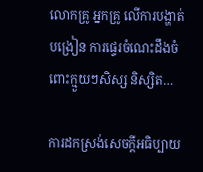លោកគ្រូ អ្នកគ្រូ លើការបង្ហាត់បង្រៀន ការផ្ទេរចំណេះដឹងចំពោះក្មួយៗសិស្ស និស្សិត…

ការដកស្រង់សេចក្តីអធិប្បាយ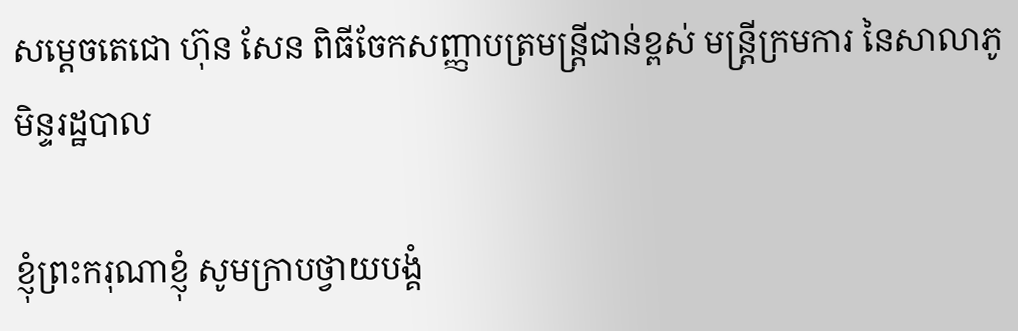សម្តេចតេជោ ហ៊ុន សែន ពិធីចែកសញ្ញាបត្រមន្ត្រីជាន់ខ្ពស់ មន្ត្រីក្រមការ នៃសាលាភូមិន្ទរដ្ឋបាល

ខ្ញុំព្រះករុណាខ្ញុំ សូមក្រាបថ្វាយបង្គំ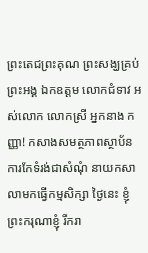ព្រះតេជព្រះគុណ ព្រះសង្ឃគ្រប់ព្រះអង្គ ឯកឧត្តម លោកជំទាវ អស់លោក លោកស្រី អ្នកនាង កញ្ញា! កសាងសមត្ថភាពស្ថាប័ន ការកែទំរង់ជាសំណុំ នាយកសាលាមកធ្វើកម្មសិក្សា ថ្ងៃនេះ ខ្ញុំព្រះករុណាខ្ញុំ រីករា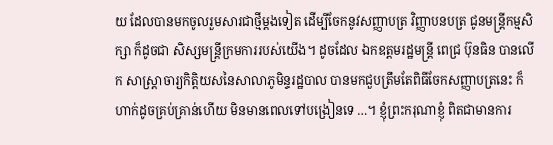យ ដែលបានមកចូលរួមសារជាថ្មីម្តងទៀត ដើម្បីចែកនូវសញ្ញាបត្រ វិញ្ញាបនបត្រ ជូនមន្ត្រីកម្មសិក្សា ក៏ដូចជា សិស្សមន្ត្រីក្រមការរបស់យើង។ ដូចដែល ឯកឧត្តមរដ្ឋមន្ត្រី ពេជ្រ ប៊ុនធិន បានលើក សាស្ត្រាចារ្យកិត្តិយសនៃសាលាភូមិន្ទរដ្ឋបាល បានមកជួបត្រឹមតែពិធីចែកសញ្ញាបត្រនេះ ក៏ហាក់ដូចគ្រប់គ្រាន់ហើយ មិនមានពេលទៅបង្រៀនទេ …។ ខ្ញុំព្រះករុណាខ្ញុំ ពិតជាមានការ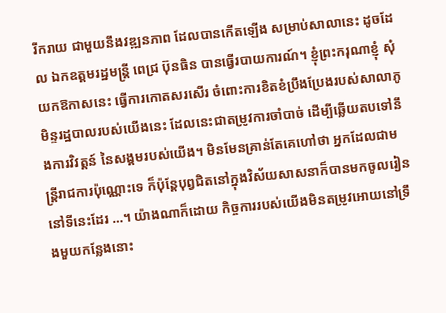រីករាយ ជាមួយនឹងវឌ្ឍនភាព ដែលបានកើតឡើង សម្រាប់សាលានេះ ដូចដែល ឯកឧត្តមរដ្ឋមន្ត្រី ពេជ្រ ប៊ុនធិន បានធ្វើរបាយការណ៍។ ខ្ញុំព្រះករុណាខ្ញុំ សុំយកឱកាសនេះ ធ្វើការកោតសរសើរ ចំពោះការខិតខំប្រឹងប្រែងរបស់សាលាភូមិន្ទរដ្ឋបាលរបស់យើងនេះ ដែលនេះជាតម្រូវការចាំបាច់ ដើម្បីឆ្លើយតបទៅនឹងការវិវត្តន៍ នៃសង្គមរបស់យើង។ មិនមែនគ្រាន់តែគេហៅថា អ្នកដែលជាមន្ត្រីរាជការប៉ុណ្ណោះទេ ក៏ប៉ុន្តែបុព្វជិតនៅក្នុងវិស័យសាសនាក៏បានមកចូលរៀននៅទីនេះដែរ …។ យ៉ាងណាក៏ដោយ កិច្ចការរបស់យើងមិនតម្រូវអោយនៅទ្រឹងមួយកន្លែងនោះ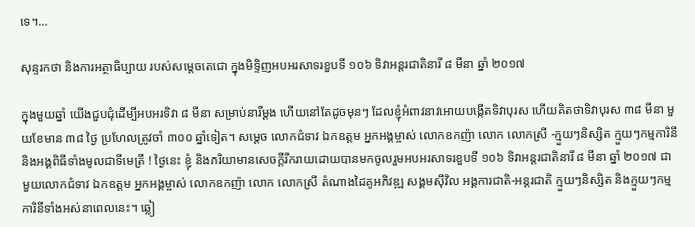ទេ។…

សុន្ទរកថា និងការអត្ថាធិប្បាយ របស់សម្តេចតេជោ ក្នុងមិទ្ទិញអបអរសាទរខួបទី ១០៦ ទិវាអន្តរជាតិនារី ៨ មីនា ឆ្នាំ ២០១៧

ក្នុងមួយឆ្នាំ យើងជួបជុំដើម្បីអបអរទិវា ៨ មីនា សម្រាប់នារីម្តង ហើយនៅតែដូចមុនៗ ដែលខ្ញុំអំពាវនាវអោយបង្កើតទិវាបុរស ហើយគិតថាទិវាបុរស ៣៨ មីនា មួយខែមាន ៣៨ ថ្ងៃ ប្រហែលត្រូវចាំ ៣០០ ឆ្នាំទៀត។ សម្តេច លោកជំទាវ ឯកឧត្តម អ្នកអង្គម្ចាស់ លោកឧកញ៉ា លោក លោកស្រី -ក្មួយៗនិស្សិត ក្មួយៗកម្មការិនី និងអង្គពិធីទាំងមូលជាទីមេត្រី ! ថ្ងៃនេះ ខ្ញុំ និងភរិយាមានសេចក្តីរីករាយដោយបានមកចូលរួមអបអរសាទរខួបទី ១០៦ ទិវាអន្តរជាតិនារី ៨ មីនា ឆ្នាំ ២០១៧ ជាមួយលោកជំទាវ ឯកឧត្តម អ្នកអង្គម្ចាស់ លោកឧកញ៉ា លោក លោកស្រី តំណាងដៃគូអភិវឌ្ឍ សង្គមស៊ីវិល អង្គការជាតិ-អន្តរជាតិ ក្មួយៗនិស្សិត និងក្មួយៗកម្មការិនីទាំងអស់នាពេលនេះ។ ឆ្លៀ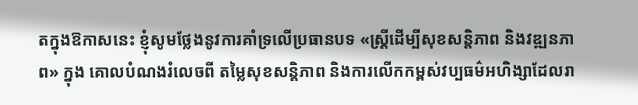តក្នុងឱកាសនេះ ខ្ញុំសូមថ្លែងនូវការគាំទ្រលើប្រធានបទ «ស្ត្រីដើម្បីសុខសន្តិភាព និងវឌ្ឍនភាព» ក្នុង គោលបំណងរំលេចពី តម្លៃសុខសន្តិភាព និងការលើកកម្ពស់វប្បធម៌អហិង្សាដែលរា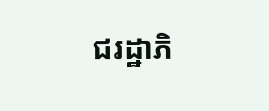ជរដ្ឋាភិ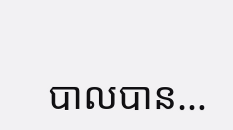បាលបាន…